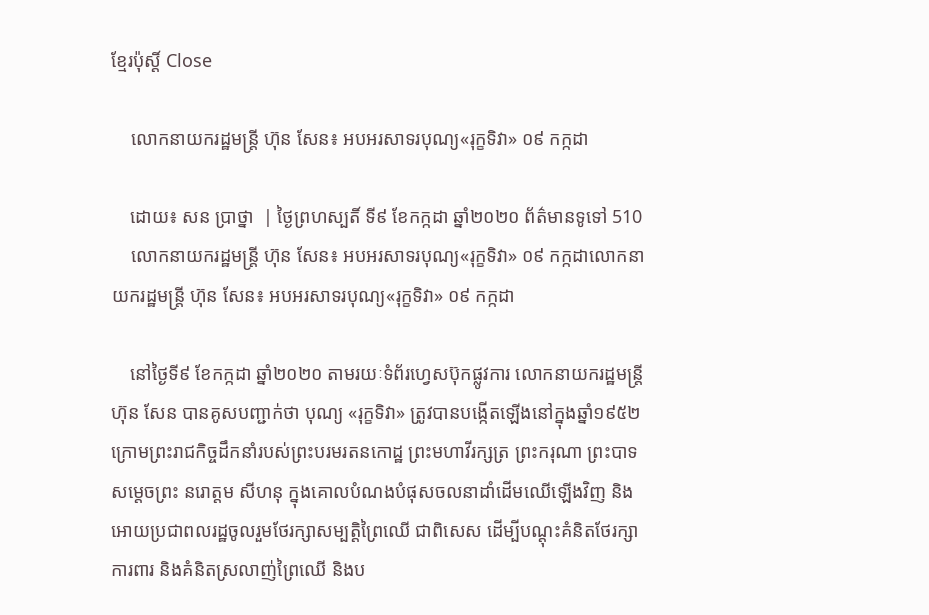ខ្មែរប៉ុស្ដិ៍ Close

    លោកនាយករដ្ឋមន្រ្តី ហ៊ុន សែន៖ អបអរសាទរបុណ្យ«រុក្ខទិវា» ០៩ កក្កដា

    ដោយ៖ សន ប្រាថ្នា  | ថ្ងៃព្រហស្បតិ៍ ទី៩ ខែកក្កដា ឆ្នាំ២០២០ ព័ត៌មានទូទៅ 510
    លោកនាយករដ្ឋមន្រ្តី ហ៊ុន សែន៖ អបអរសាទរបុណ្យ«រុក្ខទិវា» ០៩ កក្កដាលោកនាយករដ្ឋមន្រ្តី ហ៊ុន សែន៖ អបអរសាទរបុណ្យ«រុក្ខទិវា» ០៩ កក្កដា

    នៅថ្ងៃទី៩ ខែកក្កដា ឆ្នាំ២០២០ តាមរយៈទំព័រហ្វេសប៊ុកផ្លូវការ លោកនាយករដ្ឋមន្រ្តី ហ៊ុន សែន បានគូសបញ្ជាក់ថា បុណ្យ «រុក្ខទិវា» ត្រូវបានបង្កើតឡើងនៅក្នុងឆ្នាំ១៩៥២ ក្រោមព្រះរាជកិច្ចដឹកនាំរបស់ព្រះបរមរតនកោដ្ឋ ព្រះមហាវីរក្សត្រ ព្រះករុណា ព្រះបាទសម្តេចព្រះ នរោត្តម សីហនុ ក្នុងគោលបំណងបំផុសចលនាដាំដើមឈើឡើងវិញ និងអោយប្រជាពលរដ្ឋចូលរួមថែរក្សាសម្បត្ដិព្រៃឈើ ជាពិសេស ដើម្បីបណ្តុះគំនិតថែរក្សា ការពារ និងគំនិតស្រលាញ់ព្រៃឈើ និងប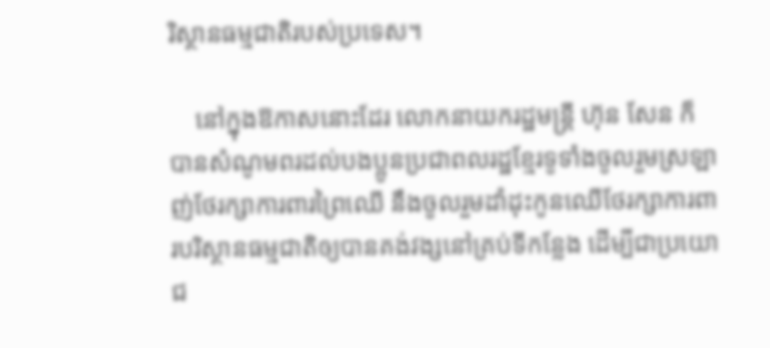រិស្ថានធម្មជាតិរបស់ប្រទេស។

    នៅក្នុងឱកាសនោះដែរ លោកនាយករដ្ឋមន្រ្តី ហ៊ុន សែន ក៏បានសំណូមពរដល់បងប្អូនប្រជាពលរដ្ឋខ្មែរទូទាំងចូលរួមស្រឡាញ់ថែរក្សាការពារព្រៃឈើ នឹងចូលរួមដាំដុះកូនឈើថែរក្សាការពារបរិស្ថានធម្មជាតិឲ្យបានគង់វង្សនៅគ្រប់ទីកន្លែង ដើម្បីជាប្រយោជ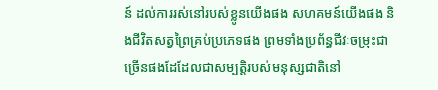ន៍ ដល់ការរស់នៅរបស់ខ្លូនយើងផង សហគមន៍យើងផង និងជីវិតសត្វព្រៃគ្រប់ប្រភេទផង ព្រមទាំងប្រព័ន្ធជីវៈចម្រុះជាច្រើនផងដែដែលជាសម្បត្តិរបស់មនុស្សជាតិនៅ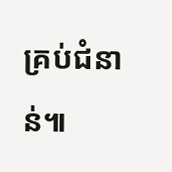គ្រប់ជំនាន់៕